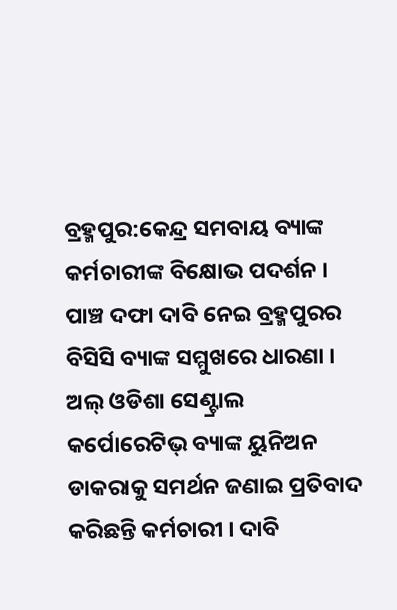ବ୍ରହ୍ମପୁର:କେନ୍ଦ୍ର ସମବାୟ ବ୍ୟାଙ୍କ କର୍ମଚାରୀଙ୍କ ବିକ୍ଷୋଭ ପଦର୍ଶନ । ପାଞ୍ଚ ଦଫା ଦାବି ନେଇ ବ୍ରହ୍ମପୁରର ବିସିସି ବ୍ୟାଙ୍କ ସମ୍ମୁଖରେ ଧାରଣା । ଅଲ୍ ଓଡିଶା ସେଣ୍ଟ୍ରାଲ କର୍ପୋରେଟିଭ୍ ବ୍ୟାଙ୍କ ୟୁନିଅନ ଡାକରାକୁ ସମର୍ଥନ ଜଣାଇ ପ୍ରତିବାଦ କରିଛନ୍ତି କର୍ମଚାରୀ । ଦାବି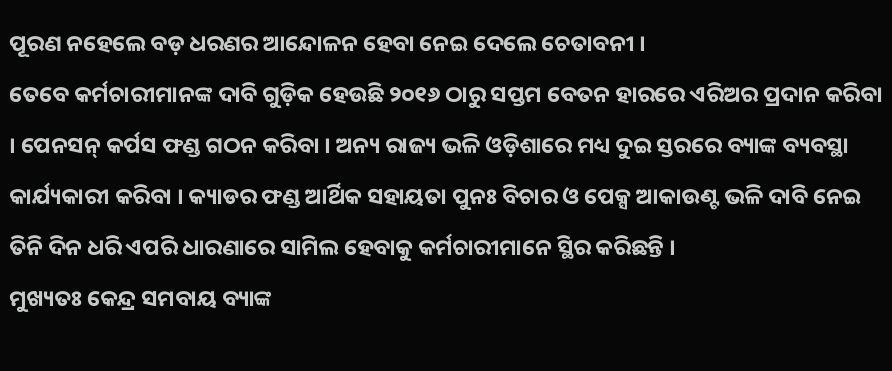ପୂରଣ ନହେଲେ ବଡ଼ ଧରଣର ଆନ୍ଦୋଳନ ହେବା ନେଇ ଦେଲେ ଚେତାବନୀ ।
ତେବେ କର୍ମଚାରୀମାନଙ୍କ ଦାବି ଗୁଡ଼ିକ ହେଉଛି ୨୦୧୬ ଠାରୁ ସପ୍ତମ ବେତନ ହାରରେ ଏରିଅର ପ୍ରଦାନ କରିବା । ପେନସନ୍ କର୍ପସ ଫଣ୍ଡ ଗଠନ କରିବା । ଅନ୍ୟ ରାଜ୍ୟ ଭଳି ଓଡ଼ିଶାରେ ମଧ୍ୟ ଦୁଇ ସ୍ତରରେ ବ୍ୟାଙ୍କ ବ୍ୟବସ୍ଥା କାର୍ଯ୍ୟକାରୀ କରିବା । କ୍ୟାଡର ଫଣ୍ଡ ଆର୍ଥିକ ସହାୟତା ପୁନଃ ବିଚାର ଓ ପେକ୍ସ ଆକାଉଣ୍ଟ ଭଳି ଦାବି ନେଇ ତିନି ଦିନ ଧରି ଏପରି ଧାରଣାରେ ସାମିଲ ହେବାକୁ କର୍ମଚାରୀମାନେ ସ୍ଥିର କରିଛନ୍ତି ।
ମୁଖ୍ୟତଃ କେନ୍ଦ୍ର ସମବାୟ ବ୍ୟାଙ୍କ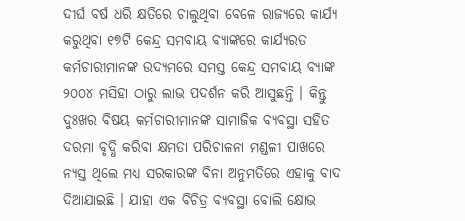ଦୀର୍ଘ ବର୍ଷ ଧରି କ୍ଷତିରେ ଚାଲୁଥିବା ବେଳେ ରାଜ୍ୟରେ କାର୍ଯ୍ୟ କରୁଥିବା ୧୭ଟି କେନ୍ଦ୍ର ସମବାୟ ବ୍ୟାଙ୍କରେ କାର୍ଯ୍ୟରତ କର୍ମଚାରୀମାନଙ୍କ ଉଦ୍ୟମରେ ସମସ୍ତ କେନ୍ଦ୍ର ସମବାୟ ବ୍ୟାଙ୍କ ୨୦୦୪ ମସିହା ଠାରୁ ଲାଭ ପଦର୍ଶନ କରି ଆସୁଛନ୍ତି । କିନ୍ତୁ ଦୁଃଖର ବିଷୟ କର୍ମଚାରୀମାନଙ୍କ ସାମାଜିକ ବ୍ୟବସ୍ଥା ସହିତ ଦରମା ବୃଦ୍ଧି କରିବା କ୍ଷମତା ପରିଚାଳନା ମଣ୍ଡଳୀ ପାଖରେ ନ୍ୟସ୍ତ ଥିଲେ ମଧ୍ୟ ସରକାରଙ୍କ ବିନା ଅନୁମତିରେ ଏହାକୁ ବାଦ ଦିଆଯାଇଛି । ଯାହା ଏକ ବିଚିତ୍ର ବ୍ୟବସ୍ଥା ବୋଲି କ୍ଷୋଭ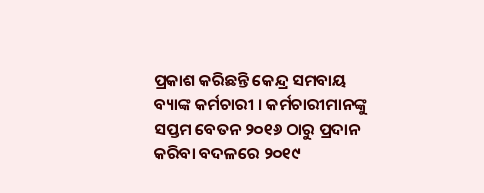ପ୍ରକାଶ କରିଛନ୍ତି କେନ୍ଦ୍ର ସମବାୟ ବ୍ୟାଙ୍କ କର୍ମଚାରୀ । କର୍ମଚାରୀମାନଙ୍କୁ ସପ୍ତମ ବେତନ ୨୦୧୬ ଠାରୁ ପ୍ରଦାନ କରିବା ବଦଳରେ ୨୦୧୯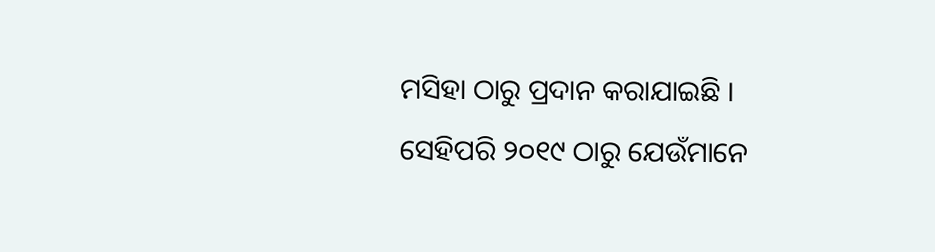ମସିହା ଠାରୁ ପ୍ରଦାନ କରାଯାଇଛି । ସେହିପରି ୨୦୧୯ ଠାରୁ ଯେଉଁମାନେ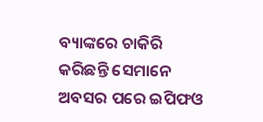ବ୍ୟାଙ୍କରେ ଚାକିରି କରିଛନ୍ତି ସେମାନେ ଅବସର ପରେ ଇପିଫଓ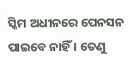ସ୍କିମ ଅଧୀନରେ ପେନସନ ପାଇବେ ନାହିଁ । ତେଣୁ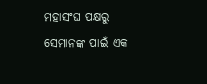ମହାସଂଘ ପକ୍ଷରୁ ସେମାନଙ୍କ ପାଇଁ ଏକ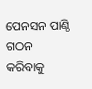ପେନସନ ପାଣ୍ଠି ଗଠନ କରିବାକୁ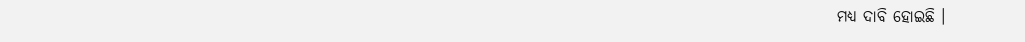ମଧ୍ୟ ଦାବି ହୋଇଛି ।